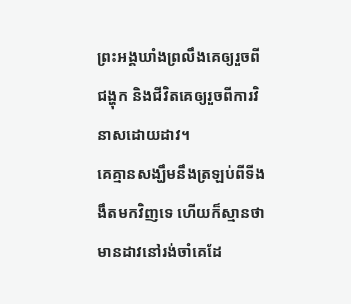ព្រះអង្គឃាំងព្រលឹងគេឲ្យរួចពីជង្ហុក និងជីវិតគេឲ្យរួចពីការវិនាសដោយដាវ។
គេគ្មានសង្ឃឹមនឹងត្រឡប់ពីទីងងឹតមកវិញទេ ហើយក៏ស្មានថា មានដាវនៅរង់ចាំគេដែ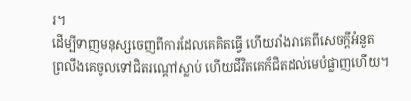រ។
ដើម្បីទាញមនុស្សចេញពីការដែលគេគិតធ្វើ ហើយរាំងរាគេពីសេចក្ដីអំនួត
ព្រលឹងគេចូលទៅជិតរណ្តៅស្លាប់ ហើយជីវិតគេក៏ជិតដល់មេបំផ្លាញហើយ។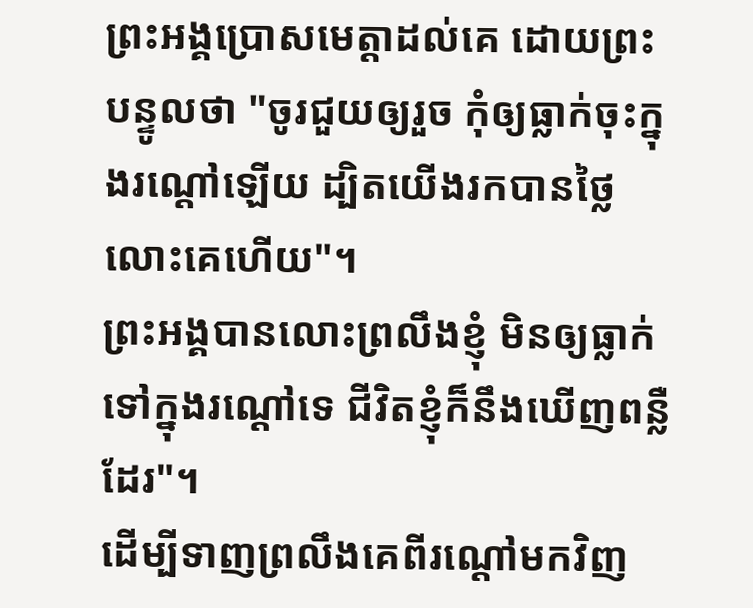ព្រះអង្គប្រោសមេត្តាដល់គេ ដោយព្រះបន្ទូលថា "ចូរជួយឲ្យរួច កុំឲ្យធ្លាក់ចុះក្នុងរណ្តៅឡើយ ដ្បិតយើងរកបានថ្លៃលោះគេហើយ"។
ព្រះអង្គបានលោះព្រលឹងខ្ញុំ មិនឲ្យធ្លាក់ទៅក្នុងរណ្តៅទេ ជីវិតខ្ញុំក៏នឹងឃើញពន្លឺដែរ"។
ដើម្បីទាញព្រលឹងគេពីរណ្តៅមកវិញ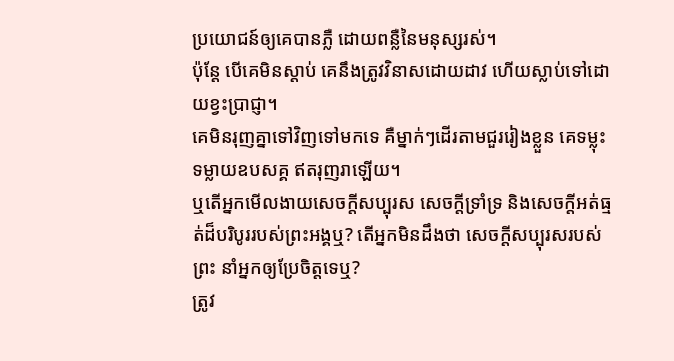ប្រយោជន៍ឲ្យគេបានភ្លឺ ដោយពន្លឺនៃមនុស្សរស់។
ប៉ុន្តែ បើគេមិនស្តាប់ គេនឹងត្រូវវិនាសដោយដាវ ហើយស្លាប់ទៅដោយខ្វះប្រាជ្ញា។
គេមិនរុញគ្នាទៅវិញទៅមកទេ គឺម្នាក់ៗដើរតាមជួររៀងខ្លួន គេទម្លុះទម្លាយឧបសគ្គ ឥតរុញរាឡើយ។
ឬតើអ្នកមើលងាយសេចក្តីសប្បុរស សេចក្តីទ្រាំទ្រ និងសេចក្តីអត់ធ្មត់ដ៏បរិបូររបស់ព្រះអង្គឬ? តើអ្នកមិនដឹងថា សេចក្តីសប្បុរសរបស់ព្រះ នាំអ្នកឲ្យប្រែចិត្តទេឬ?
ត្រូវ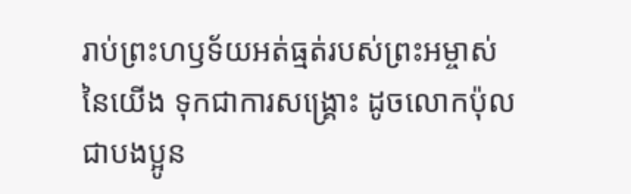រាប់ព្រះហឫទ័យអត់ធ្មត់របស់ព្រះអម្ចាស់នៃយើង ទុកជាការសង្គ្រោះ ដូចលោកប៉ុល ជាបងប្អូន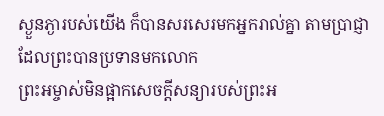ស្ងួនភ្ងារបស់យើង ក៏បានសរសេរមកអ្នករាល់គ្នា តាមប្រាជ្ញាដែលព្រះបានប្រទានមកលោក
ព្រះអម្ចាស់មិនផ្អាកសេចក្ដីសន្យារបស់ព្រះអ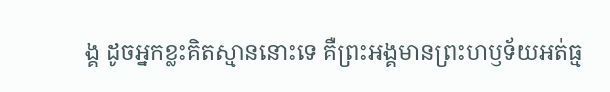ង្គ ដូចអ្នកខ្លះគិតស្មាននោះទេ គឺព្រះអង្គមានព្រះហឫទ័យអត់ធ្ម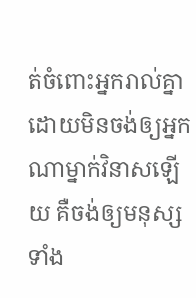ត់ចំពោះអ្នករាល់គ្នា ដោយមិនចង់ឲ្យអ្នកណាម្នាក់វិនាសឡើយ គឺចង់ឲ្យមនុស្សទាំង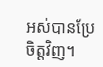អស់បានប្រែចិត្តវិញ។